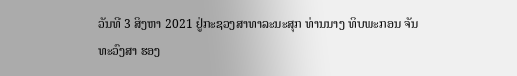ວັນທີ 3 ສິງຫາ 2021 ຢູ່ກະຊວງສາທາລະນະສຸກ ທ່ານນາງ ທິບພະກອນ ຈັນທະວົງສາ ຮອງ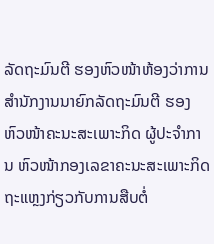ລັດຖະມົນຕີ ຮອງຫົວໜ້າຫ້ອງວ່າການສຳນັກງານນາຍົກລັດຖະມົນຕີ ຮອງຫົວໜ້າຄະນະສະເພາະກິດ ຜູ້ປະຈຳການ ຫົວໜ້າກອງເລຂາຄະນະສະເພາະກິດ ຖະແຫຼງກ່ຽວກັບການສືບຕໍ່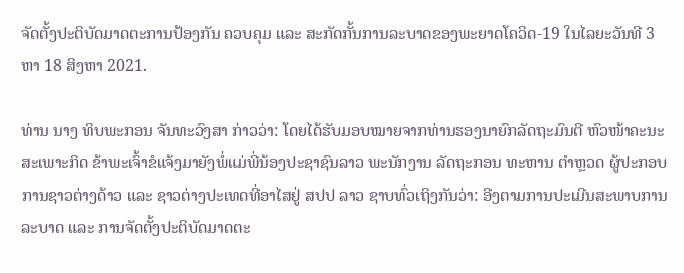ຈັດຕັ້ງປະຕິບັດມາດຕະການປ້ອງກັນ ຄວບຄຸມ ແລະ ສະກັດກັ້ນການລະບາດຂອງພະຍາດໂຄວິດ-19 ໃນໄລຍະວັນທີ 3 ຫາ 18 ສິງຫາ 2021.

ທ່ານ ນາງ ທິບພະກອນ ຈັນທະວົງສາ ກ່າວວ່າ: ໂດຍໄດ້ຮັບມອບໝາຍຈາກທ່ານຮອງນາຍົກລັດຖະມົນຕີ ຫົວໜ້າຄະນະສະເພາະກິດ ຂ້າພະເຈົ້າຂໍແຈ້ງມາຍັງພໍ່ແມ່ພີ່ນ້ອງປະຊາຊົນລາວ ພະນັກງານ ລັດຖະກອນ ທະຫານ ຕໍາຫຼວດ ຜູ້ປະກອບການຊາວຕ່າງດ້າວ ແລະ ຊາວຕ່າງປະເທດທີ່ອາໄສຢູ່ ສປປ ລາວ ຊາບທົ່ວເຖິງກັນວ່າ: ອີງຕາມການປະເມີນສະພາບການລະບາດ ແລະ ການຈັດຕັ້ງປະຕິບັດມາດຕະ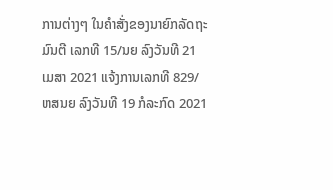ການຕ່າງໆ ໃນຄຳສັ່ງຂອງນາຍົກລັດຖະມົນຕີ ເລກທີ 15/ນຍ ລົງວັນທີ 21 ເມສາ 2021 ແຈ້ງການເລກທີ 829/ຫສນຍ ລົງວັນທີ 19 ກໍລະກົດ 2021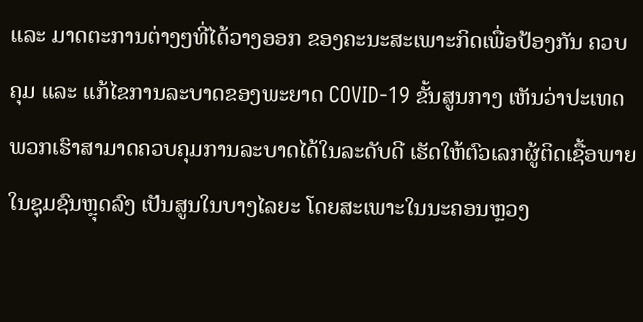ແລະ ມາດຕະການຕ່າງໆທີ່ໄດ້ວາງອອກ ຂອງຄະນະສະເພາະກິດເພື່ອປ້ອງກັນ ຄວບຄຸມ ແລະ ແກ້ໄຂການລະບາດຂອງພະຍາດ COVID-19 ຂັ້ນສູນກາງ ເຫັນວ່າປະເທດພວກເຮົາສາມາດຄວບຄຸມການລະບາດໄດ້ໃນລະດັບດີ ເຮັດໃຫ້ຕົວເລກຜູ້ຕິດເຊື້ອພາຍໃນຊຸມຊົນຫຼຸດລົງ ເປັນສູນໃນບາງໄລຍະ ໂດຍສະເພາະໃນນະຄອນຫຼວງ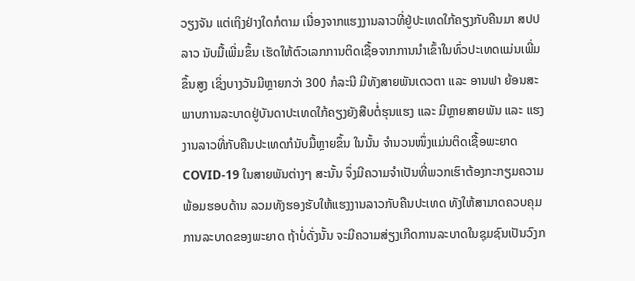ວຽງຈັນ ແຕ່ເຖິງຢ່າງໃດກໍຕາມ ເນື່ອງຈາກແຮງງານລາວທີ່ຢູ່ປະເທດໃກ້ຄຽງກັບຄືນມາ ສປປ ລາວ ນັບມື້ເພີ່ມຂຶ້ນ ເຮັດໃຫ້ຕົວເລກການຕິດເຊື້ອຈາກການນຳເຂົ້າໃນທົ່ວປະເທດແມ່ນເພີ່ມຂຶ້ນສູງ ເຊິ່ງບາງວັນມີຫຼາຍກວ່າ 300 ກໍລະນີ ມີທັງສາຍພັນເດວຕາ ແລະ ອານຟາ ຍ້ອນສະພາບການລະບາດຢູ່ບັນດາປະເທດໃກ້ຄຽງຍັງສືບຕໍ່ຮຸນແຮງ ແລະ ມີຫຼາຍສາຍພັນ ແລະ ແຮງງານລາວທີ່ກັບຄືນປະເທດກໍນັບມື້ຫຼາຍຂຶ້ນ ໃນນັ້ນ ຈຳນວນໜຶ່ງແມ່ນຕິດເຊື້ອພະຍາດ COVID-19 ໃນສາຍພັນຕ່າງໆ ສະນັ້ນ ຈຶ່ງມີຄວາມຈຳເປັນທີ່ພວກເຮົາຕ້ອງກະກຽມຄວາມພ້ອມຮອບດ້ານ ລວມທັງຮອງຮັບໃຫ້ແຮງງານລາວກັບຄືນປະເທດ ທັງໃຫ້ສາມາດຄວບຄຸມການລະບາດຂອງພະຍາດ ຖ້າບໍ່ດັ່ງນັ້ນ ຈະມີຄວາມສ່ຽງເກີດການລະບາດໃນຊຸມຊົນເປັນວົງກ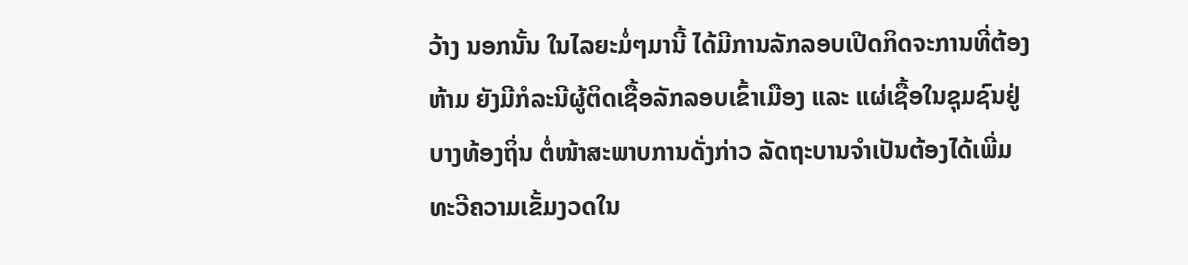ວ້າງ ນອກນັ້ນ ໃນໄລຍະມໍ່ໆມານີ້ ໄດ້ມີການລັກລອບເປີດກິດຈະການທີ່ຕ້ອງຫ້າມ ຍັງມີກໍລະນີຜູ້ຕິດເຊື້ອລັກລອບເຂົ້າເມືອງ ແລະ ແຜ່ເຊື້ອໃນຊຸມຊົນຢູ່ບາງທ້ອງຖິ່ນ ຕໍ່ໜ້າສະພາບການດັ່ງກ່າວ ລັດຖະບານຈຳເປັນຕ້ອງໄດ້ເພີ່ມທະວີຄວາມເຂັ້ມງວດໃນ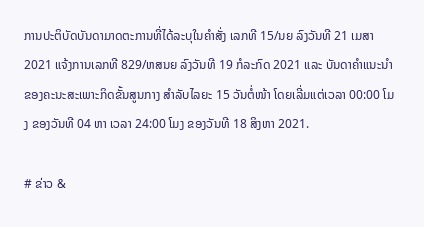ການປະຕິບັດບັນດາມາດຕະການທີ່ໄດ້ລະບຸໃນຄຳສັ່ງ ເລກທີ 15/ນຍ ລົງວັນທີ 21 ເມສາ 2021 ແຈ້ງການເລກທີ 829/ຫສນຍ ລົງວັນທີ 19 ກໍລະກົດ 2021 ແລະ ບັນດາຄໍາແນະນໍາຂອງຄະນະສະເພາະກິດຂັ້ນສູນກາງ ສໍາລັບໄລຍະ 15 ວັນຕໍ່ໜ້າ ໂດຍເລີ່ມແຕ່ເວລາ 00:00 ໂມງ ຂອງວັນທີ 04 ຫາ ເວລາ 24:00 ໂມງ ຂອງວັນທີ 18 ສິງຫາ 2021.

# ຂ່າວ &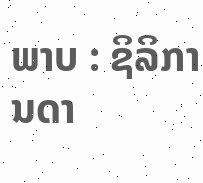ພາບ : ຊິລິການດາ